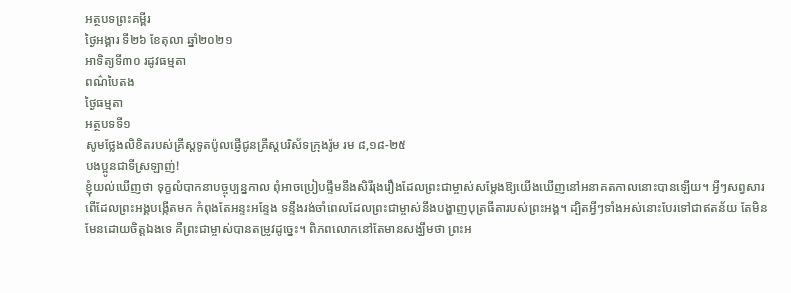អត្ថបទព្រះគម្ពីរ
ថ្ងៃអង្គារ ទី២៦ ខែតុលា ឆ្នាំ២០២១
អាទិត្យទី៣០ រដូវធម្មតា
ពណ៌បៃតង
ថ្ងៃធម្មតា
អត្ថបទទី១
សូមថ្លែងលិខិតរបស់គ្រីស្ដទូតប៉ូលផ្ញើជូនគ្រីស្តបរិស័ទក្រុងរ៉ូម រម ៨,១៨-២៥
បងប្អូនជាទីស្រឡាញ់!
ខ្ញុំយល់ឃើញថា ទុក្ខលំបាកនាបច្ចុប្បន្នកាល ពុំអាចប្រៀបផ្ទឹមនឹងសិរីរុងរឿងដែលព្រះជាម្ចាស់សម្ដែងឱ្យយើងឃើញនៅអនាគតកាលនោះបានឡើយ។ អ្វីៗសព្វសារពើដែលព្រះអង្គបង្កើតមក កំពុងតែអន្ទះអន្ទែង ទន្ទឹងរង់ចាំពេលដែលព្រះជាម្ចាស់នឹងបង្ហាញបុត្រធីតារបស់ព្រះអង្គ។ ដ្បិតអ្វីៗទាំងអស់នោះបែរទៅជាឥតន័យ តែមិនមែនដោយចិត្តឯងទេ គឺព្រះជាម្ចាស់បានតម្រូវដូច្នេះ។ ពិភពលោកនៅតែមានសង្ឃឹមថា ព្រះអ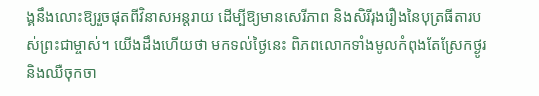ង្គនឹងលោះឱ្យរួចផុតពីវិនាសអន្ដរាយ ដើម្បីឱ្យមានសេរីភាព និងសិរីរុងរឿងនៃបុត្រធីតារបស់ព្រះជាម្ចាស់។ យើងដឹងហើយថា មកទល់ថ្ងៃនេះ ពិភពលោកទាំងមូលកំពុងតែស្រែកថ្ងូរ និងឈឺចុកចា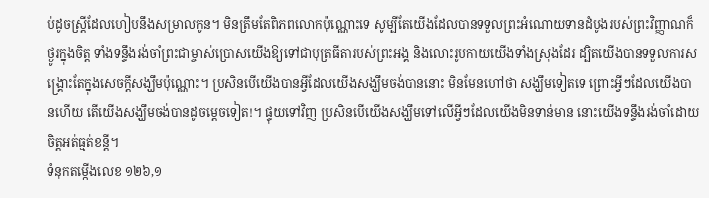ប់ដូចស្រ្ដីដែលហៀបនឹងសម្រាលកូន។ មិនត្រឹមតែពិភពលោកប៉ុណ្ណោះទេ សូម្បីតែយើងដែលបានទទួលព្រះអំណោយទានដំបូងរបស់ព្រះវិញ្ញាណក៏ថ្ងូរក្នុងចិត្ត ទាំងទន្ទឹងរង់ចាំព្រះជាម្ចាស់ប្រោសយើងឱ្យទៅជាបុត្រធីតារបស់ព្រះអង្គ និងលោះរូបកាយយើងទាំងស្រុងដែរ ដ្បិតយើងបានទទួលការសង្គ្រោះតែក្នុងសេចក្ដីសង្ឃឹមប៉ុណ្ណោះ។ ប្រសិនបើយើងបានអ្វីដែលយើងសង្ឃឹមចង់បាននោះ មិនមែនហៅថា សង្ឃឹមទៀតទេ ព្រោះអ្វីៗដែលយើងបានហើយ តើយើងសង្ឃឹមចង់បានដូចម្ដេចទៀត!។ ផ្ទុយទៅវិញ ប្រសិនបើយើងសង្ឃឹមទៅលើអ្វីៗដែលយើងមិនទាន់មាន នោះយើងទន្ទឹងរង់ចាំដោយចិត្តអត់ធ្មត់ខន្ដី។
ទំនុកតម្កើងលេខ ១២៦,១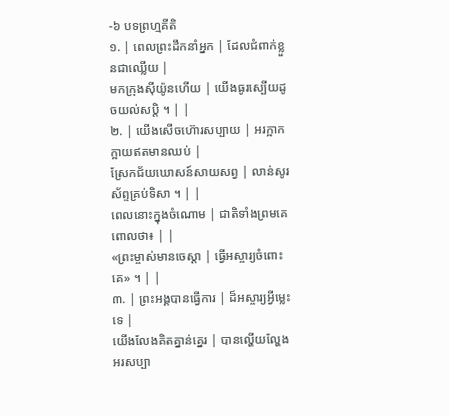-៦ បទព្រហ្មគីតិ
១. | ពេលព្រះដឹកនាំអ្នក | ដែលជំពាក់ខ្លួនជាឈ្លើយ |
មកក្រុងស៊ីយ៉ូនហើយ | យើងធូរស្បើយដូចយល់សបិ្ដ ។ | |
២. | យើងសើចហ៊ោរសប្បាយ | អរក្អាកក្អាយឥតមានឈប់ |
ស្រែកជ័យឃោសន៍សាយសព្វ | លាន់សូរស័ព្ទគ្រប់ទិសា ។ | |
ពេលនោះក្នុងចំណោម | ជាតិទាំងព្រមគេពោលថា៖ | |
«ព្រះម្ចាស់មានចេស្ដា | ធ្វើអស្ចារ្យចំពោះគេ» ។ | |
៣. | ព្រះអង្គបានធ្វើការ | ដ៏អស្ចារ្យអ្វីម្លេះទេ |
យើងលែងគិតគ្នាន់គ្នេរ | បានល្ហើយល្ហែងអរសប្បា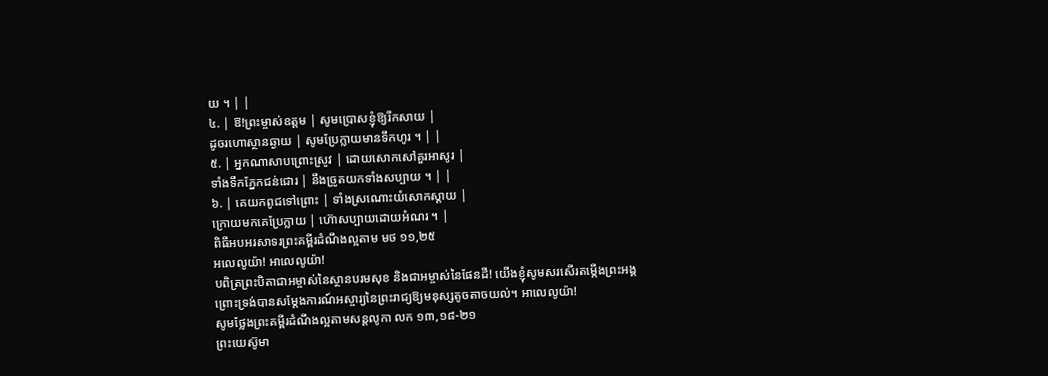យ ។ | |
៤. | ឱ!ព្រះម្ចាស់ឧត្តម | សូមប្រោសខ្ញុំឱ្យរីកសាយ |
ដូចរហោស្ថានឆ្ងាយ | សូមប្រែក្លាយមានទឹកហូរ ។ | |
៥. | អ្នកណាសាបព្រោះស្រូវ | ដោយសោកសៅគួរអាសូរ |
ទាំងទឹកភ្នែកជន់ជោរ | នឹងច្រូតយកទាំងសប្បាយ ។ | |
៦. | គេយកពូជទៅព្រោះ | ទាំងស្រណោះយំសោកស្ដាយ |
ក្រោយមកគេប្រែក្លាយ | ហ៊ោសប្បាយដោយអំណរ ។ |
ពិធីអបអរសាទរព្រះគម្ពីរដំណឹងល្អតាម មថ ១១,២៥
អលេលូយ៉ា! អាលេលូយ៉ា!
បពិត្រព្រះបិតាជាអម្ចាស់នៃស្ថានបរមសុខ និងជាអម្ចាស់នៃផែនដី! យើងខ្ញុំសូមសរសើរតម្កើងព្រះអង្គ
ព្រោះទ្រង់បានសម្ដែងការណ៍អស្ចារ្យនៃព្រះរាជ្យឱ្យមនុស្សតូចតាចយល់។ អាលេលូយ៉ា!
សូមថ្លែងព្រះគម្ពីរដំណឹងល្អតាមសន្តលូកា លក ១៣,១៨-២១
ព្រះយេស៊ូមា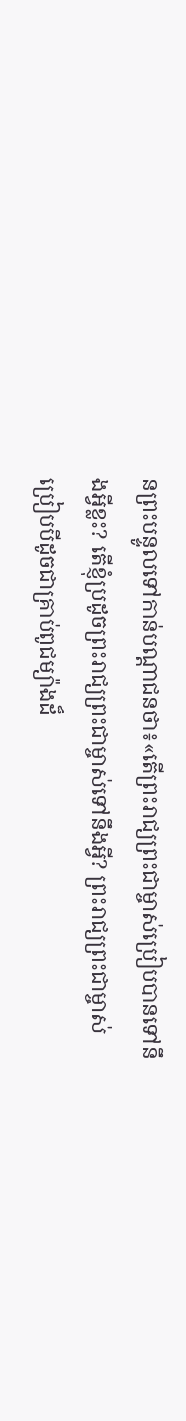នព្រះបន្ទូលទៅកាន់បណ្ដាជនថា៖«តើព្រះរាជ្យព្រះជាម្ចាស់ប្រៀបបានទៅនឹងអ្វីខ្លះ? តើខ្ញុំប្រដូចព្រះរាជ្យព្រះជាម្ចាស់ទៅនឹងអ្វី? ព្រះរាជ្យព្រះជាម្ចាស់ប្រៀបបីដូចជាគ្រាប់ពូជម្យ៉ាងដ៏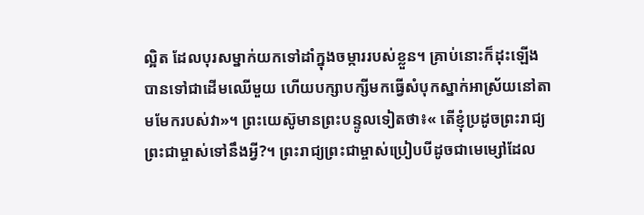ល្អិត ដែលបុរសម្នាក់យកទៅដាំក្នុងចម្ការរបស់ខ្លួន។ គ្រាប់នោះក៏ដុះឡើង បានទៅជាដើមឈើមួយ ហើយបក្សាបក្សីមកធ្វើសំបុកស្នាក់អាស្រ័យនៅតាមមែករបស់វា»។ ព្រះយេស៊ូមានព្រះបន្ទូលទៀតថា៖« តើខ្ញុំប្រដូចព្រះរាជ្យព្រះជាម្ចាស់ទៅនឹងអ្វី?។ ព្រះរាជ្យព្រះជាម្ចាស់ប្រៀបបីដូចជាមេម្សៅដែល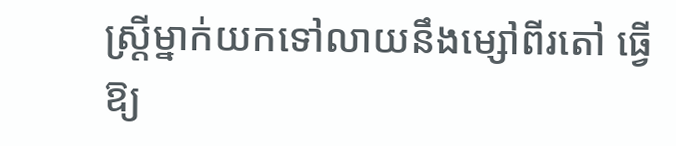ស្រី្ដម្នាក់យកទៅលាយនឹងម្សៅពីរតៅ ធ្វើឱ្យ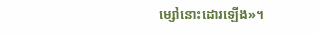ម្សៅនោះដោរឡើង»។